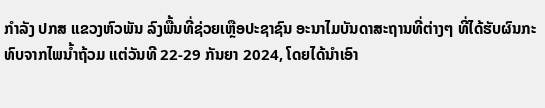ກຳລັງ ປກສ ແຂວງຫົວພັນ ລົງພື້ນທີ່ຊ່ວຍເຫຼືອປະຊາຊົນ ອະນາໄມບັນດາສະຖານທີ່ຕ່າງໆ ທີ່ໄດ້ຮັບຜົນກະທົບຈາກໄພນໍ້າຖ້ວມ ແຕ່ວັນທີ 22-29 ກັນຍາ 2024, ໂດຍໄດ້ນຳເອົາ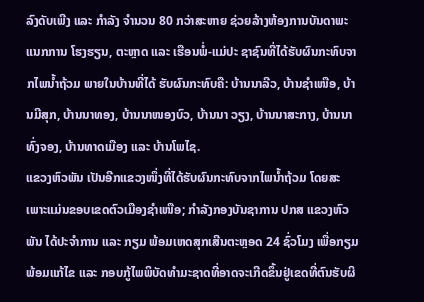ລົງດັບເພີງ ແລະ ກຳລັງ ຈຳນວນ 80 ກວ່າສະຫາຍ ຊ່ວຍລ້າງຫ້ອງການບັນດາພະແນກການ ໂຮງຮຽນ, ຕະຫຼາດ ແລະ ເຮືອນພໍ່-ແມ່ປະ ຊາຊົນທີ່ໄດ້ຮັບຜົນກະທົບຈາກໄພນໍ້າຖ້ວມ ພາຍໃນບ້ານທີ່ໄດ້ ຮັບຜົນກະທົບຄື: ບ້ານນາລີວ, ບ້ານຊຳເໜືອ, ບ້ານມີສຸກ, ບ້ານນາທອງ, ບ້ານນາໜອງບົວ, ບ້ານນາ ວຽງ, ບ້ານນາສະກາງ, ບ້ານນາທົ່ງຈອງ, ບ້ານທາດເມືອງ ແລະ ບ້ານໂພໄຊ.
ແຂວງຫົວພັນ ເປັນອີກແຂວງໜຶ່ງທີ່ໄດ້ຮັບຜົນກະທົບຈາກໄພນ້ຳຖ້ວມ ໂດຍສະເພາະແມ່ນຂອບເຂດຕົວເມືອງຊຳເໜືອ; ກຳລັງກອງບັນຊາການ ປກສ ແຂວງຫົວພັນ ໄດ້ປະຈໍາການ ແລະ ກຽມ ພ້ອມເຫດສຸກເສີນຕະຫຼອດ 24 ຊົ່ວໂມງ ເພື່ອກຽມພ້ອມແກ້ໄຂ ແລະ ກອບກູ້ໄພພິບັດທໍາມະຊາດທີ່ອາດຈະເກີດຂຶ້ນຢູ່ເຂດທີ່ຕົນຮັບຜິ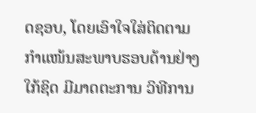ດຊອບ, ໂດຍເອົາໃຈໃສ່ຕິດຕາມ ກໍາແໜ້ນສະພາບຮອບດ້ານຢ່າງໃກ້ຊິດ ມີມາດຕະການ ວິທີການ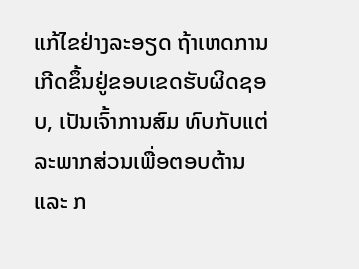ແກ້ໄຂຢ່າງລະອຽດ ຖ້າເຫດການເກີດຂຶ້ນຢູ່ຂອບເຂດຮັບຜິດຊອບ, ເປັນເຈົ້າການສົມ ທົບກັບແຕ່ລະພາກສ່ວນເພື່ອຕອບຕ້ານ ແລະ ກ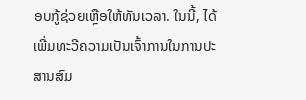ອບກູ້ຊ່ວຍເຫຼືອໃຫ້ທັນເວລາ. ໃນນີ້, ໄດ້ເພີ່ມທະວີຄວາມເປັນເຈົ້າການໃນການປະ ສານສົມ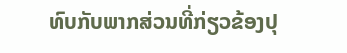ທົບກັບພາກສ່ວນທີ່ກ່ຽວຂ້ອງປຸ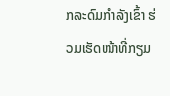ກລະດົມກໍາລັງເຂົ້າ ຮ່ວມເຮັດໜ້າທີ່ກຽມ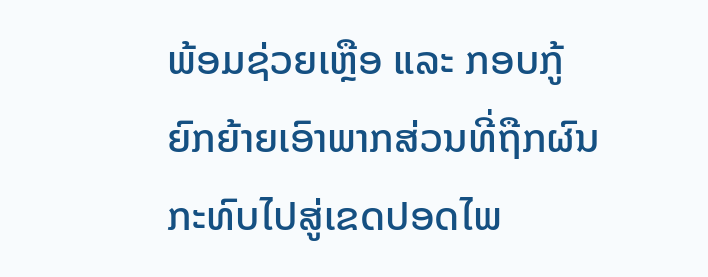ພ້ອມຊ່ວຍເຫຼືອ ແລະ ກອບກູ້ ຍົກຍ້າຍເອົາພາກສ່ວນທີ່ຖືກຜົນກະທົບໄປສູ່ເຂດປອດໄພ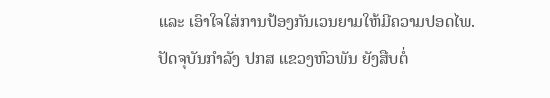ແລະ ເອົາໃຈໃສ່ການປ້ອງກັນເວນຍາມໃຫ້ມີຄວາມປອດໄພ.
ປັດຈຸບັນກຳລັງ ປກສ ແຂວງຫົວພັນ ຍັງສືບຕໍ່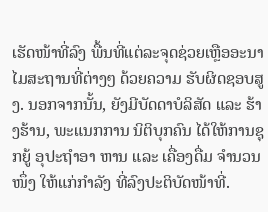ເຮັດໜ້າທີ່ລົງ ພື້ນທີ່ແຕ່ລະຈຸດຊ່ວຍເຫຼືອອະນາໄມສະຖານທີ່ຕ່າງໆ ດ້ວຍຄວາມ ຮັບຜິດຊອບສູງ. ນອກຈາກນັ້ນ, ຍັງມີບັດດາບໍລິສັດ ແລະ ຮ້າງຮ້ານ, ພະແນກການ ນິຕິບຸກຄົນ ໄດ້ໃຫ້ການຊຸກຍູ້ ອຸປະຖຳອາ ຫານ ແລະ ເຄື່ອງດື່ມ ຈຳນວນໜຶ່ງ ໃຫ້ແກ່ກຳລັງ ທີ່ລົງປະຕິບັດໜ້າທີ່.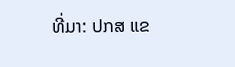ທີ່ມາ: ປກສ ແຂ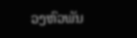ວງຫົວພັນ